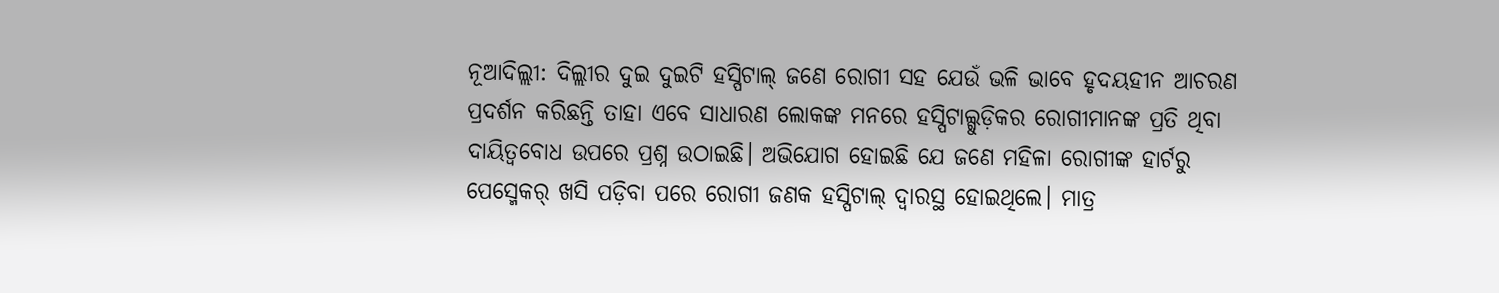ନୂଆଦିଲ୍ଲୀ: ଦିଲ୍ଲୀର ଦୁଇ ଦୁଇଟି ହସ୍ପିଟାଲ୍ ଜଣେ ରୋଗୀ ସହ ଯେଉଁ ଭଳି ଭାବେ ହୃଦୟହୀନ ଆଚରଣ ପ୍ରଦର୍ଶନ କରିଛନ୍ତି ତାହା ଏବେ ସାଧାରଣ ଲୋକଙ୍କ ମନରେ ହସ୍ପିଟାଲ୍ଗୁଡ଼ିକର ରୋଗୀମାନଙ୍କ ପ୍ରତି ଥିବା ଦାୟିତ୍ୱବୋଧ ଉପରେ ପ୍ରଶ୍ନ ଉଠାଇଛି। ଅଭିଯୋଗ ହୋଇଛି ଯେ ଜଣେ ମହିଳା ରୋଗୀଙ୍କ ହାର୍ଟରୁ ପେସ୍ମେକର୍ ଖସି ପଡ଼ିବା ପରେ ରୋଗୀ ଜଣକ ହସ୍ପିଟାଲ୍ ଦ୍ୱାରସ୍ଥ ହୋଇଥିଲେ। ମାତ୍ର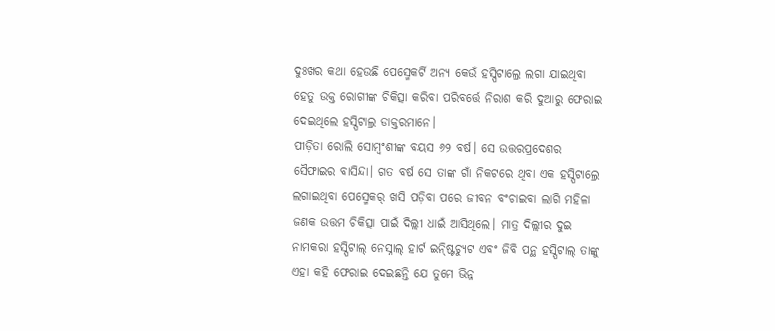ଦୁଃଖର କଥା ହେଉଛି ପେସ୍ମେକର୍ଟି ଅନ୍ୟ କେଉଁ ହସ୍ପିଟାଲ୍ରେ ଲଗା ଯାଇଥିବା ହେତୁ ଉକ୍ତ ରୋଗୀଙ୍କ ଚିକିତ୍ସା କରିବା ପରିବର୍ତ୍ତେ ନିରାଶ କରି ଦୁଆରୁ ଫେରାଇ ଦେଇଥିଲେ ହସ୍ପିଟାଲ୍ର ଡାକ୍ତରମାନେ।
ପୀଡ଼ିତା ରୋଲି ସୋମ୍ବଂଶୀଙ୍କ ବୟସ ୬୨ ବର୍ଷ। ସେ ଉତ୍ତରପ୍ରଦେଶର ସୈଫାଇର ବାସିନ୍ଦା। ଗତ ବର୍ଷ ସେ ତାଙ୍କ ଗାଁ ନିକଟରେ ଥିବା ଏକ ହସ୍ପିଟାଲ୍ରେ ଲଗାଇଥିବା ପେସ୍ମେକର୍ ଖସି ପଡ଼ିବା ପରେ ଜୀବନ ବଂଚାଇବା ଲାଗି ମହିଳା ଜଣକ ଉତ୍ତମ ଚିକିତ୍ସା ପାଇଁ ଦିଲ୍ଲୀ ଧାଇଁ ଆସିଥିଲେ। ମାତ୍ର ଦିଲ୍ଲୀର ଦୁଇ ନାମକରା ହସ୍ପିଟାଲ୍ ନେସ୍ନାଲ୍ ହାର୍ଟ ଇନ୍ଷ୍ଟିଚ୍ୟୁଟ ଏବଂ ଜିବି ପନ୍ଥ ହସ୍ପିଟାଲ୍ ତାଙ୍କୁ ଏହା କହି ଫେରାଇ ଦେଇଛନ୍ତି ଯେ ତୁମେ ଭିନ୍ନ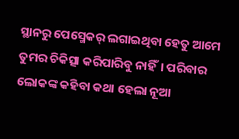ସ୍ଥାନରୁ ପେସ୍ମେକର୍ ଲଗାଇଥିବା ହେତୁ ଆମେ ତୁମର ଚିକିତ୍ସା କରିପାରିବୁ ନାହିଁ। ପରିବାର ଲୋକଙ୍କ କହିବା କଥା ହେଲା ନୂଆ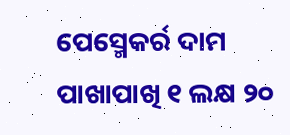ପେସ୍ମେକର୍ର ଦାମ ପାଖାପାଖି ୧ ଲକ୍ଷ ୨୦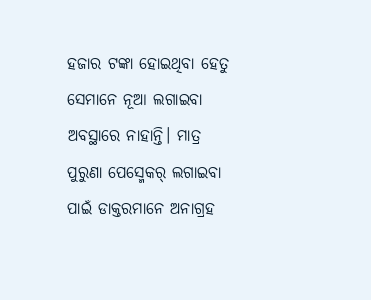ହଜାର ଟଙ୍କା ହୋଇଥିବା ହେତୁ ସେମାନେ ନୂଆ ଲଗାଇବା ଅବସ୍ଥାରେ ନାହାନ୍ତି। ମାତ୍ର ପୁରୁଣା ପେସ୍ମେକର୍ ଲଗାଇବା ପାଇଁ ଡାକ୍ତରମାନେ ଅନାଗ୍ରହ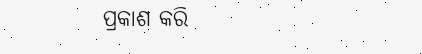ପ୍ରକାଶ କରି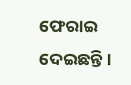ଫେରାଇ ଦେଇଛନ୍ତି।